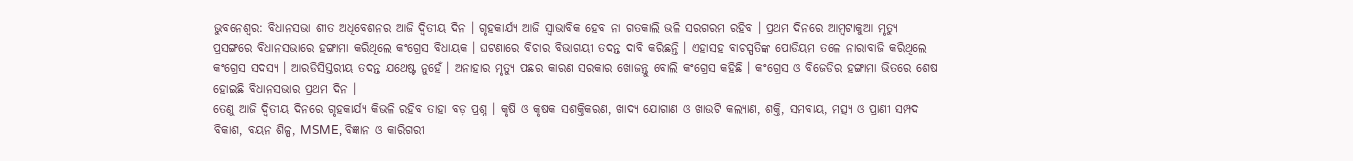ଭୁବନେଶ୍ଵର: ବିଧାନସଭା ଶୀତ ଅଧିବେଶନର ଆଜି ଦ୍ବିତୀୟ ଦିନ । ଗୃହକାର୍ଯ୍ୟ ଆଜି ସ୍ବାଭାବିକ ହେବ ନା ଗତକାଲି ଭଳି ସରଗରମ ରହିବ । ପ୍ରଥମ ଦିନରେ ଆମ୍ବଟାକୁଆ ମୃତ୍ୟୁ ପ୍ରସଙ୍ଗରେ ବିଧାନସଭାରେ ହଙ୍ଗାମା କରିଥିଲେ କଂଗ୍ରେସ ବିଧାୟକ । ଘଟଣାରେ ବିଚାର ବିଭାଗୟୀ ତଦନ୍ତ ଦାବି କରିଛନ୍ତି । ଏହାସହ ବାଚସ୍ପତିଙ୍କ ପୋଡିୟମ ତଳେ ନାରାବାଜି କରିଥିଲେ କଂଗ୍ରେସ ସଦସ୍ୟ । ଆରଡିସିସ୍ତରୀୟ ତଦନ୍ତ ଯଥେଷ୍ଟ ନୁହେଁ । ଅନାହାର ମୃତ୍ୟୁ ପଛର କାରଣ ସରକାର ଖୋଜନ୍ତୁ ବୋଲି କଂଗ୍ରେସ କହିଛି । କଂଗ୍ରେସ ଓ ବିଜେଡିର ହଙ୍ଗାମା ଭିତରେ ଶେଷ ହୋଇଛି ବିଧାନସଭାର ପ୍ରଥମ ଦିନ ।
ତେଣୁ ଆଜି ଦ୍ବିତୀୟ ଦିନରେ ଗୃହକାର୍ଯ୍ୟ କିଭଳି ରହିବ ତାହା ବଡ଼ ପ୍ରଶ୍ନ । କୃଷି ଓ କୃଷକ ସଶକ୍ତିକରଣ, ଖାଦ୍ୟ ଯୋଗାଣ ଓ ଖାଉଟି କଲ୍ୟାଣ, ଶକ୍ତି, ସମବାୟ, ମତ୍ସ୍ୟ ଓ ପ୍ରାଣୀ ସମ୍ପଦ ବିକାଶ, ବୟନ ଶିଳ୍ପ, MSME, ବିଜ୍ଞାନ ଓ କାରିଗରୀ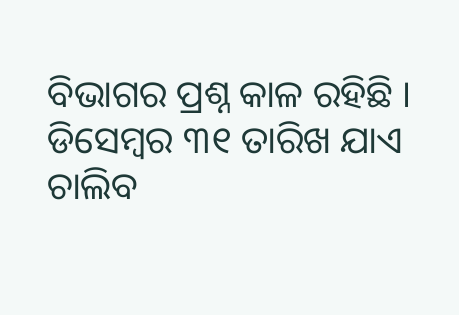ବିଭାଗର ପ୍ରଶ୍ନ କାଳ ରହିଛି । ଡିସେମ୍ବର ୩୧ ତାରିଖ ଯାଏ ଚାଲିବ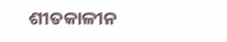ଶୀତକାଳୀନ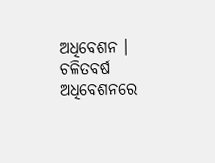ଅଧିବେଶନ । ଚଳିତବର୍ଷ ଅଧିବେଶନରେ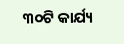୩୦ଟି କାର୍ଯ୍ୟ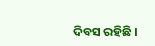ଦିବସ ରହିଛି ।